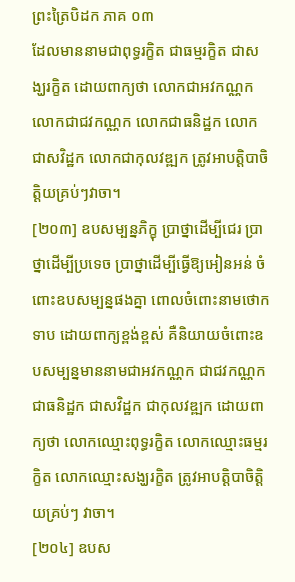ព្រះត្រៃបិដក ភាគ ០៣
ដែលមាននាមជាពុទ្ធរក្ខិត ជាធម្មរក្ខិត ជាសង្ឃរក្ខិត ដោយពាក្យថា លោកជាអវកណ្ណក លោកជាជវកណ្ណក លោកជាធនិដ្ឋក លោកជាសវិដ្ឋក លោកជាកុលវឌ្ឍក ត្រូវអាបត្ដិបាចិត្ដិយគ្រប់ៗវាចា។
[២០៣] ឧបសម្បន្នភិក្ខុ ប្រាថ្នាដើម្បីជេរ ប្រាថ្នាដើម្បីប្រទេច ប្រាថ្នាដើម្បីធ្វើឱ្យអៀនអន់ ចំពោះឧបសម្បន្នផងគ្នា ពោលចំពោះនាមថោកទាប ដោយពាក្យខ្ពង់ខ្ពស់ គឺនិយាយចំពោះឧបសម្បន្នមាននាមជាអវកណ្ណក ជាជវកណ្ណក ជាធនិដ្ឋក ជាសវិដ្ឋក ជាកុលវឌ្ឍក ដោយពាក្យថា លោកឈ្មោះពុទ្ធរក្ខិត លោកឈ្មោះធម្មរក្ខិត លោកឈ្មោះសង្ឃរក្ខិត ត្រូវអាបត្ដិបាចិត្ដិយគ្រប់ៗ វាចា។
[២០៤] ឧបស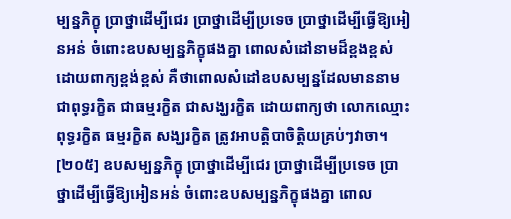ម្បន្នភិក្ខុ ប្រាថ្នាដើម្បីជេរ ប្រាថ្នាដើម្បីប្រទេច ប្រាថ្នាដើម្បីធ្វើឱ្យអៀនអន់ ចំពោះឧបសម្បន្នភិក្ខុផងគ្នា ពោលសំដៅនាមដ៏ខ្ពងខ្ពស់ ដោយពាក្យខ្ពង់ខ្ពស់ គឺថាពោលសំដៅឧបសម្បន្នដែលមាននាមជាពុទ្ធរក្ខិត ជាធម្មរក្ខិត ជាសង្ឃរក្ខិត ដោយពាក្យថា លោកឈ្មោះ ពុទ្ធរក្ខិត ធម្មរក្ខិត សង្ឃរក្ខិត ត្រូវអាបត្ដិបាចិត្ដិយគ្រប់ៗវាចា។
[២០៥] ឧបសម្បន្នភិក្ខុ ប្រាថ្នាដើម្បីជេរ ប្រាថ្នាដើម្បីប្រទេច ប្រាថ្នាដើម្បីធ្វើឱ្យអៀនអន់ ចំពោះឧបសម្បន្នភិក្ខុផងគ្នា ពោល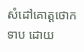សំដៅគោត្ដថោកទាប ដោយ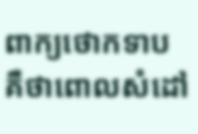ពាក្យថោកទាប គឺថាពោលសំដៅ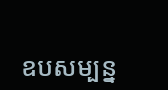ឧបសម្បន្ន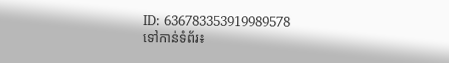ID: 636783353919989578
ទៅកាន់ទំព័រ៖